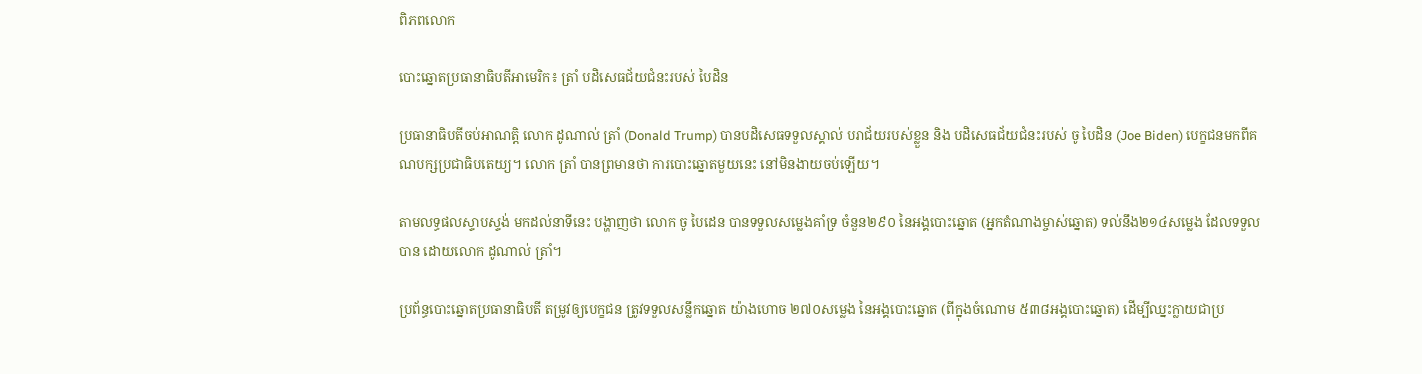ពិភពលោក

បោះឆ្នោតប្រធានាធិបតីអាមេរិក៖ ត្រាំ បដិសេធជ័យជំនះរបស់ បៃដិន

ប្រធានាធិបតីចប់អាណត្តិ លោក ដូណាល់ ត្រាំ (Donald Trump) បានបដិសេធទទួលស្គាល់ បរាជ័យរបស់ខ្លួន និង បដិសេធជ័យជំនះរបស់ ចូ បៃដិន (Joe Biden) បេក្ខជនមកពីគណបក្សប្រជាធិបតេយ្យ។ លោក ត្រាំ បានព្រមានថា ការបោះឆ្នោតមួយនេះ នៅមិនងាយចប់ឡើយ។

តាមលទ្ធផលស្ទាបស្ទង់ មកដល់នាទីនេះ បង្ហាញថា លោក ចូ បៃដេន បានទទួលសម្លេងគាំទ្រ ចំនួន២៩០ នៃអង្គបោះឆ្នោត (អ្នកតំណាងម្ចាស់ឆ្នោត) ទល់នឹង២១៤សម្លេង ដែលទទួលបាន ដោយលោក ដូណាល់ ត្រាំ។

ប្រព័ន្ធបោះឆ្នោតប្រធានាធិបតី តម្រូវឲ្យបេក្ខជន ត្រូវទទួលសន្លឹកឆ្នោត យ៉ាងហោច ២៧០សម្លេង នៃអង្គបោះឆ្នោត (ពីក្នុងចំណោម ៥៣៨អង្គបោះឆ្នោត) ដើម្បីឈ្នះក្លាយជាប្រ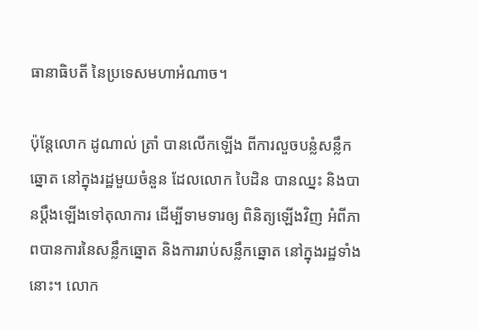ធានាធិបតី នៃប្រទេសមហាអំណាច។

ប៉ុន្តែលោក ដូណាល់ ត្រាំ បានលើកឡើង ពីការលួចបន្លំសន្លឹកឆ្នោត នៅក្នុងរដ្ឋមួយចំនួន ដែលលោក បៃដិន បានឈ្នះ និងបានប្ដឹងឡើងទៅតុលាការ ដើម្បីទាមទារឲ្យ ពិនិត្យឡើងវិញ អំពីភាពបានការនៃសន្លឹកឆ្នោត និងការរាប់សន្លឹកឆ្នោត នៅក្នុងរដ្ឋទាំងនោះ។ លោក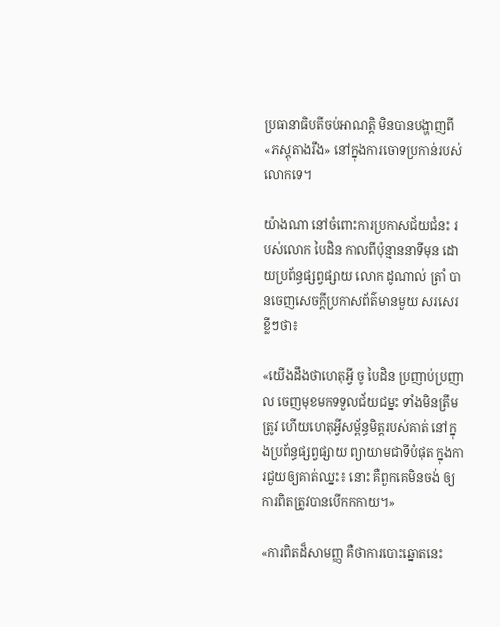ប្រធានាធិបតីចប់អាណត្តិ មិនបានបង្ហាញពី«ភស្ដុតាងរឹង» នៅក្នុងការចោទប្រកាន់របស់លោកទេ។

យ៉ាងណា នៅចំពោះការប្រកាសជ័យជំនះ របស់លោក បៃដិន កាលពីប៉ុន្មាននាទីមុន ដោយប្រព័ន្ធផ្សព្វផ្សាយ លោក ដូណាល់ ត្រាំ បានចេញសេចក្ដីប្រកាសព័ត៌មានមួយ សរសេរខ្លីៗថា៖

«យើងដឹងថាហេតុអ្វី ចូ បៃដិន ប្រញាប់ប្រញាល ចេញមុខមកទទួលជ័យជម្នះ ទាំងមិនត្រឹមត្រូវ ហើយហេតុអ្វីសម្ព័ន្ធមិត្តរបស់គាត់ នៅក្នុងប្រព័ន្ធផ្សព្វផ្សាយ ព្យាយាមជាទីបំផុត ក្នុងការជួយឲ្យគាត់ឈ្នះ៖ នោះ គឺពួកគេមិនចង់ ឲ្យការពិតត្រូវបានបើកកកាយ។»

«ការពិតដ៏សាមញ្ញ គឺថាការបោះឆ្នោតនេះ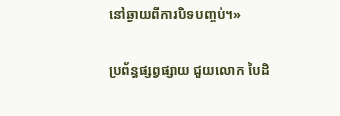នៅឆ្ងាយពីការបិទបញ្ចប់។»

ប្រព័ន្ធផ្សព្វផ្សាយ ជួយលោក បៃដិ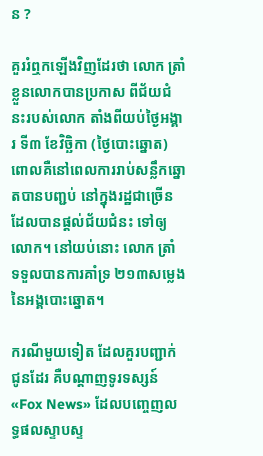ន ?

គួររំឮកឡើងវិញដែរថា លោក ត្រាំ ខ្លួនលោកបានប្រកាស ពីជ័យជំនះរបស់លោក តាំងពីយប់ថ្ងៃអង្គារ ទី៣ ខែវិច្ឆិកា (ថ្ងៃបោះឆ្នោត) ពោលគឺនៅពេលការរាប់សន្លឹកឆ្នោតបានបញ្ជប់ នៅក្នុងរដ្ឋជាច្រើន ដែលបានផ្ដល់ជ័យជំនះ ទៅឲ្យលោក។ នៅយប់នោះ លោក ត្រាំ ទទួលបានការគាំទ្រ ២១៣សម្លេង នៃអង្គបោះឆ្នោត។

ករណីមួយទៀត ដែលគួរបញ្ជាក់ជូនដែរ គឺបណ្ដាញទូរទស្សន៍ «Fox News» ដែលបញ្ចេញលទ្ធផលស្ទាបស្ទ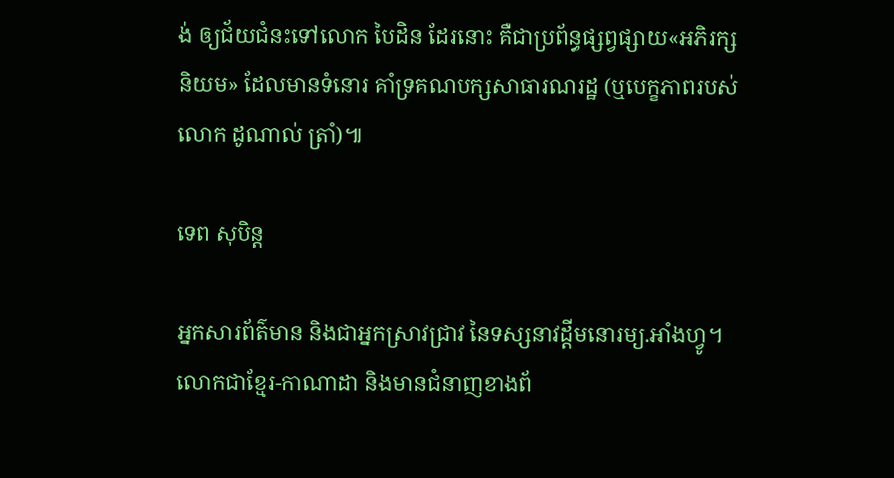ង់ ឲ្យជ័យជំនះទៅលោក បៃដិន ដែរនោះ គឺជាប្រព័ន្ធផ្សព្វផ្សាយ«អភិរក្សនិយម» ដែលមានទំនោរ គាំទ្រគណបក្សសាធារណរដ្ឋ (ឬបេក្ខភាពរបស់លោក ដូណាល់ ត្រាំ)៕

ទេព សុបិន្ត

អ្នកសារព័ត៌មាន និងជាអ្នកស្រាវជ្រាវ នៃទស្សនាវដ្ដីមនោរម្យ.អាំងហ្វូ។ លោកជាខ្មែរ-កាណាដា និងមានជំនាញខាងព័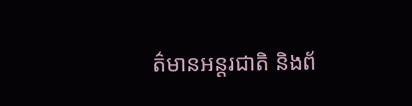ត៌មានអន្តរជាតិ និងព័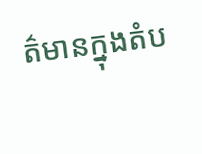ត៌មានក្នុងតំប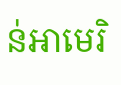ន់អាមេរិ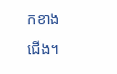កខាងជើង។